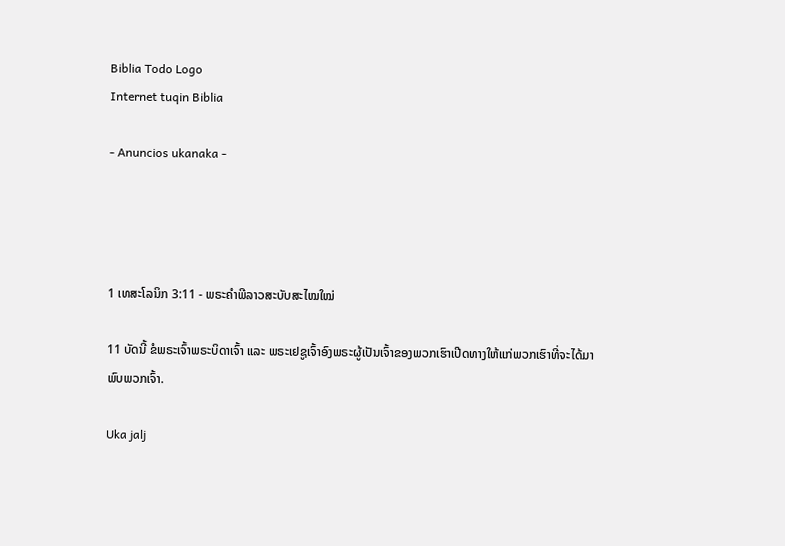Biblia Todo Logo
Internet tuqin Biblia

- Anuncios ukanaka -




1 ເທສະໂລນິກ 3:11 - ພຣະຄຳພີລາວສະບັບສະໄໝໃໝ່

11 ບັດນີ້ ຂໍພຣະເຈົ້າພຣະບິດາເຈົ້າ ແລະ ພຣະເຢຊູເຈົ້າອົງພຣະຜູ້ເປັນເຈົ້າຂອງພວກເຮົາເປີດທາງໃຫ້ແກ່ພວກເຮົາທີ່ຈະໄດ້ມາພົບພວກເຈົ້າ.

Uka jalj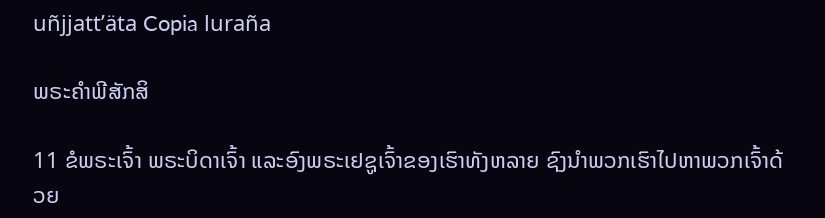uñjjattʼäta Copia luraña

ພຣະຄຳພີສັກສິ

11 ຂໍພຣະເຈົ້າ ພຣະບິດາເຈົ້າ ແລະອົງພຣະເຢຊູເຈົ້າຂອງເຮົາທັງຫລາຍ ຊົງນຳພວກເຮົາໄປຫາພວກເຈົ້າດ້ວຍ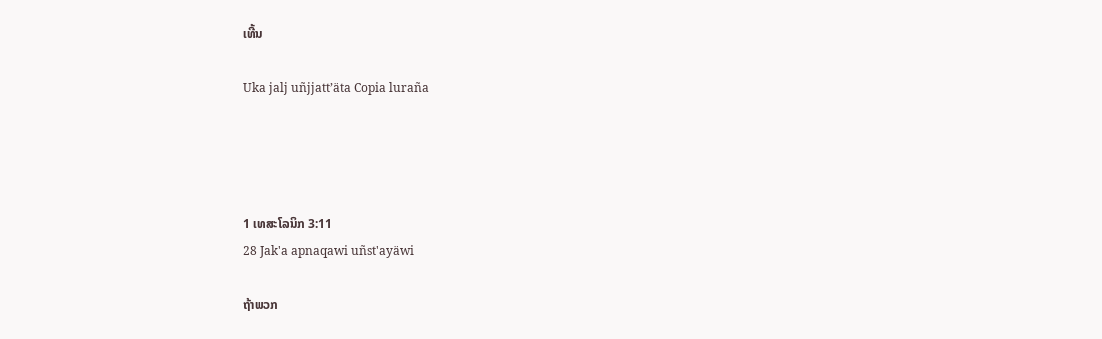ເທີ້ນ

Uka jalj uñjjattʼäta Copia luraña




1 ເທສະໂລນິກ 3:11
28 Jak'a apnaqawi uñst'ayäwi

ຖ້າພວກ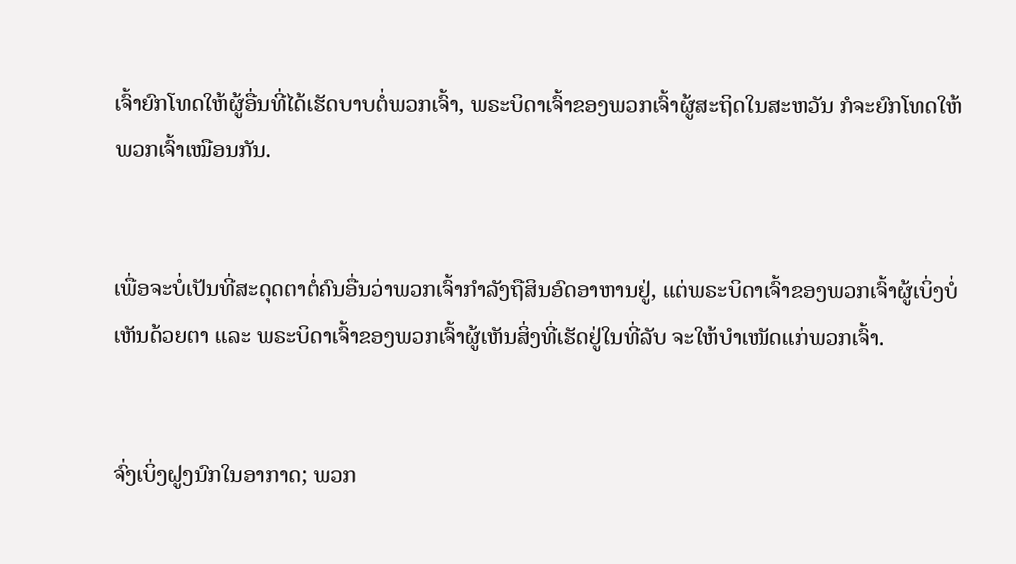ເຈົ້າຍົກໂທດໃຫ້ຜູ້ອື່ນທີ່ໄດ້ເຮັດບາບຕໍ່ພວກເຈົ້າ, ພຣະບິດາເຈົ້າຂອງພວກເຈົ້າຜູ້ສະຖິດໃນສະຫວັນ ກໍຈະຍົກໂທດໃຫ້ພວກເຈົ້າເໝືອນກັນ.


ເພື່ອຈະບໍ່ເປັນທີ່ສະດຸດຕາຕໍ່ຄົນອື່ນວ່າພວກເຈົ້າກຳລັງຖືສິນອົດອາຫານຢູ່, ແຕ່ພຣະບິດາເຈົ້າຂອງພວກເຈົ້າຜູ້ເບິ່ງບໍ່ເຫັນດ້ວຍຕາ ແລະ ພຣະບິດາເຈົ້າຂອງພວກເຈົ້າຜູ້ເຫັນສິ່ງທີ່ເຮັດຢູ່ໃນທີ່ລັບ ຈະໃຫ້ບຳເໜັດແກ່ພວກເຈົ້າ.


ຈົ່ງເບິ່ງຝູງນົກໃນອາກາດ; ພວກ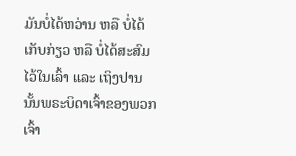ມັນບໍ່ໄດ້ຫວ່ານ ຫລື ບໍ່ໄດ້ເກັບກ່ຽວ ຫລື ບໍ່ໄດ້ສະສົມໄວ້ໃນເລົ້າ ແລະ ເຖິງປານນັ້ນພຣະບິດາເຈົ້າຂອງພວກເຈົ້າ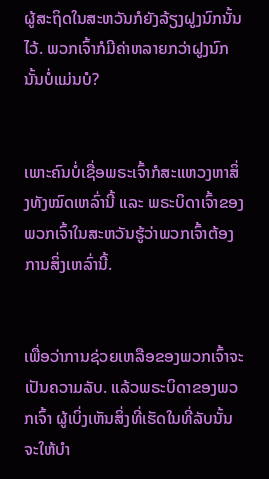ຜູ້ສະຖິດໃນສະຫວັນກໍຍັງລ້ຽງຝູງນົກນັ້ນໄວ້. ພວກເຈົ້າກໍມີຄ່າຫລາຍກວ່າຝູງນົກນັ້ນບໍ່ແມ່ນບໍ?


ເພາະຄົນບໍ່ເຊື່ອພຣະເຈົ້າກໍສະແຫວງຫາສິ່ງທັງໝົດເຫລົ່ານີ້ ແລະ ພຣະບິດາເຈົ້າຂອງພວກເຈົ້າໃນສະຫວັນຮູ້ວ່າພວກເຈົ້າຕ້ອງການສິ່ງເຫລົ່ານີ້.


ເພື່ອວ່າການຊ່ວຍເຫລືອຂອງພວກເຈົ້າຈະເປັນຄວາມລັບ. ແລ້ວພຣະບິດາຂອງພວກເຈົ້າ ຜູ້ເບິ່ງເຫັນສິ່ງທີ່ເຮັດໃນທີ່ລັບນັ້ນ ຈະໃຫ້ບຳ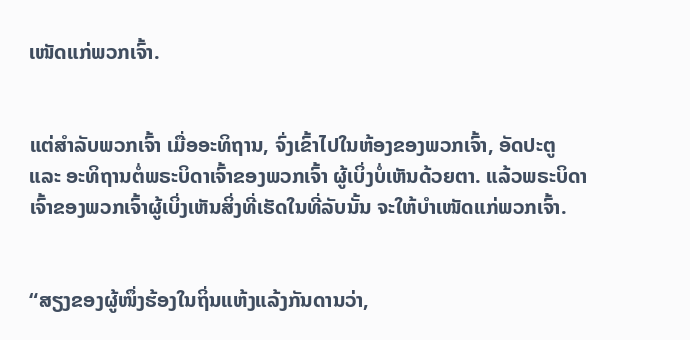ເໜັດແກ່ພວກເຈົ້າ.


ແຕ່ສຳລັບພວກເຈົ້າ ເມື່ອອະທິຖານ, ຈົ່ງເຂົ້າໄປໃນຫ້ອງຂອງພວກເຈົ້າ, ອັດປະຕູ ແລະ ອະທິຖານຕໍ່ພຣະບິດາເຈົ້າຂອງພວກເຈົ້າ ຜູ້ເບິ່ງບໍ່ເຫັນດ້ວຍຕາ. ແລ້ວພຣະບິດາເຈົ້າຂອງພວກເຈົ້າຜູ້ເບິ່ງເຫັນສິ່ງທີ່ເຮັດໃນທີ່ລັບນັ້ນ ຈະໃຫ້ບຳເໜັດແກ່ພວກເຈົ້າ.


“ສຽງຂອງຜູ້ໜຶ່ງຮ້ອງໃນຖິ່ນແຫ້ງແລ້ງກັນດານວ່າ,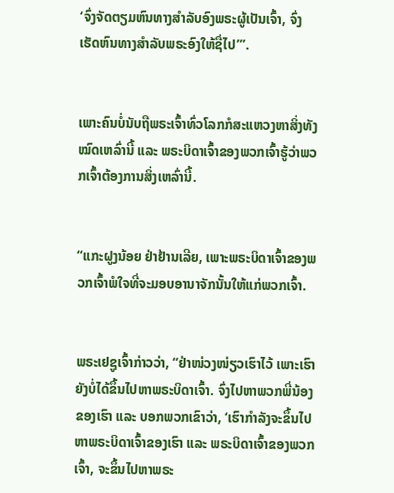‘ຈົ່ງຈັດຕຽມຫົນທາງສຳລັບອົງພຣະຜູ້ເປັນເຈົ້າ, ຈົ່ງເຮັດຫົນທາງສຳລັບພຣະອົງໃຫ້ຊື່ໄປ’”.


ເພາະຄົນບໍ່ນັບຖືພຣະເຈົ້າທົ່ວໂລກກໍສະແຫວງຫາສິ່ງທັງໝົດເຫລົ່ານີ້ ແລະ ພຣະບິດາເຈົ້າຂອງພວກເຈົ້າຮູ້ວ່າພວກເຈົ້າຕ້ອງການສິ່ງເຫລົ່ານີ້.


“ແກະຝູງນ້ອຍ ຢ່າຢ້ານເລີຍ, ເພາະພຣະບິດາເຈົ້າຂອງພວກເຈົ້າພໍໃຈທີ່ຈະມອບອານາຈັກນັ້ນໃຫ້ແກ່ພວກເຈົ້າ.


ພຣະເຢຊູເຈົ້າກ່າວວ່າ, “ຢ່າໜ່ວງໜ່ຽວເຮົາໄວ້ ເພາະເຮົາຍັງບໍ່ໄດ້ຂຶ້ນໄປຫາພຣະບິດາເຈົ້າ. ຈົ່ງໄປຫາພວກພີ່ນ້ອງຂອງເຮົາ ແລະ ບອກພວກເຂົາວ່າ, ‘ເຮົາກຳລັງຈະຂຶ້ນໄປຫາພຣະບິດາເຈົ້າຂອງເຮົາ ແລະ ພຣະບິດາເຈົ້າຂອງພວກເຈົ້າ, ຈະຂຶ້ນໄປຫາພຣະ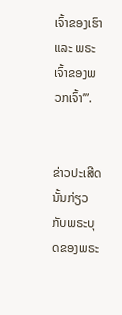ເຈົ້າຂອງເຮົາ ແລະ ພຣະເຈົ້າຂອງພວກເຈົ້າ’”.


ຂ່າວປະເສີດນັ້ນກ່ຽວກັບພຣະບຸດຂອງພຣະ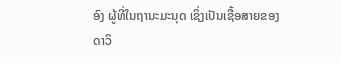ອົງ ຜູ້ທີ່ໃນຖານະມະນຸດ ເຊິ່ງເປັນເຊື້ອສາຍຂອງດາວິ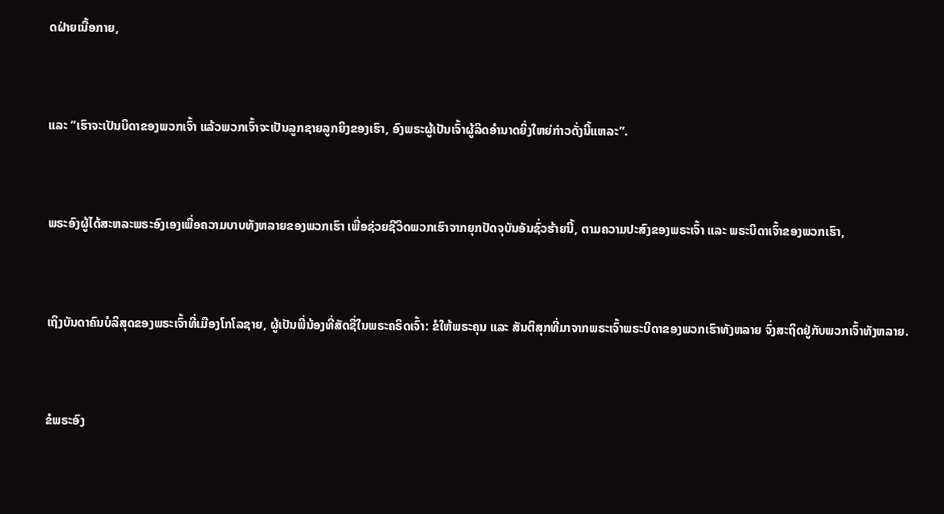ດຝ່າຍເນື້ອກາຍ,


ແລະ “ເຮົາຈະເປັນບິດາຂອງພວກເຈົ້າ ແລ້ວພວກເຈົ້າຈະເປັນລູກຊາຍລູກຍິງຂອງເຮົາ, ອົງພຣະຜູ້ເປັນເຈົ້າຜູ້ລິດອຳນາດຍິ່ງໃຫຍ່ກ່າວດັ່ງນີ້ແຫລະ”.


ພຣະອົງຜູ້ໄດ້ສະຫລະພຣະອົງເອງເພື່ອຄວາມບາບທັງຫລາຍຂອງພວກເຮົາ ເພື່ອຊ່ວຍຊີວິດພວກເຮົາຈາກຍຸກປັດຈຸບັນອັນຊົ່ວຮ້າຍນີ້, ຕາມຄວາມປະສົງຂອງພຣະເຈົ້າ ແລະ ພຣະບິດາເຈົ້າຂອງພວກເຮົາ,


ເຖິງບັນດາຄົນບໍລິສຸດຂອງພຣະເຈົ້າທີ່ເມືອງໂກໂລຊາຍ, ຜູ້ເປັນພີ່ນ້ອງທີ່ສັດຊື່ໃນພຣະຄຣິດເຈົ້າ: ຂໍໃຫ້ພຣະຄຸນ ແລະ ສັນຕິສຸກທີ່ມາຈາກພຣະເຈົ້າພຣະບິດາຂອງພວກເຮົາທັງຫລາຍ ຈົ່ງສະຖິດຢູ່ກັບພວກເຈົ້າທັງຫລາຍ.


ຂໍພຣະອົງ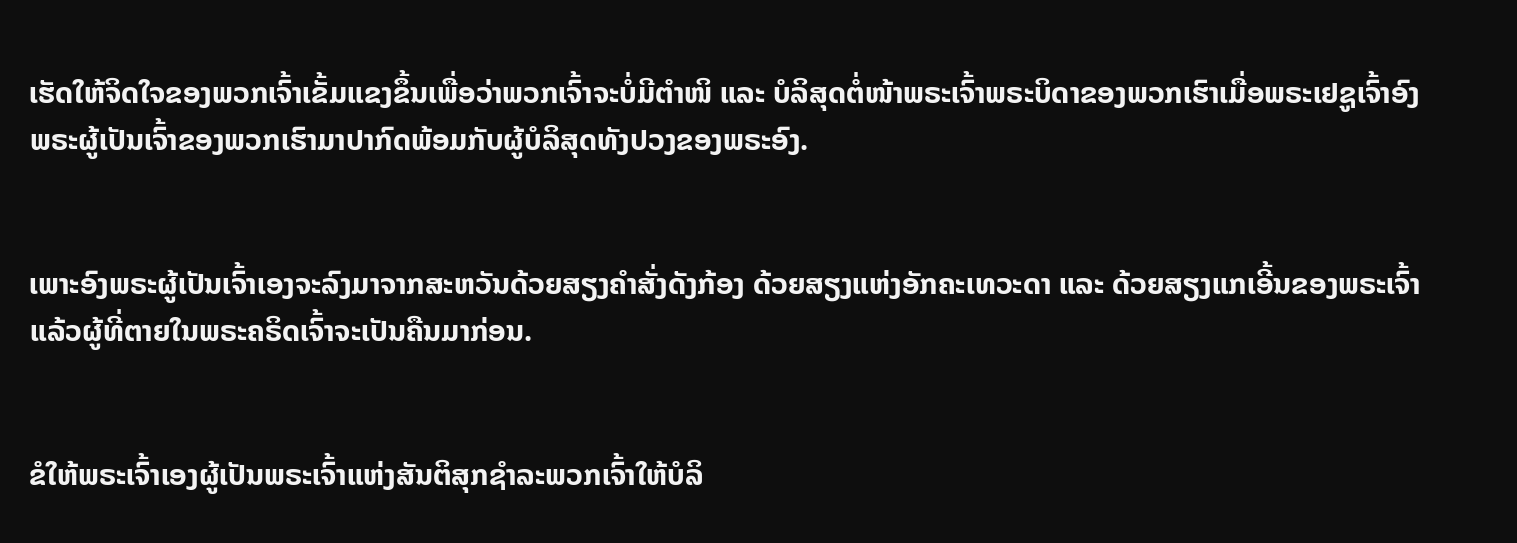ເຮັດໃຫ້ຈິດໃຈຂອງພວກເຈົ້າເຂັ້ມແຂງຂຶ້ນເພື່ອວ່າພວກເຈົ້າຈະບໍ່ມີຕຳໜິ ແລະ ບໍລິສຸດຕໍ່ໜ້າພຣະເຈົ້າພຣະບິດາຂອງພວກເຮົາເມື່ອພຣະເຢຊູເຈົ້າອົງພຣະຜູ້ເປັນເຈົ້າຂອງພວກເຮົາມາປາກົດພ້ອມກັບຜູ້ບໍລິສຸດທັງປວງຂອງພຣະອົງ.


ເພາະອົງພຣະຜູ້ເປັນເຈົ້າເອງຈະລົງມາຈາກສະຫວັນດ້ວຍສຽງຄຳສັ່ງດັງກ້ອງ ດ້ວຍສຽງແຫ່ງອັກຄະເທວະດາ ແລະ ດ້ວຍສຽງແກເອີ້ນຂອງພຣະເຈົ້າ ແລ້ວຜູ້ທີ່ຕາຍໃນພຣະຄຣິດເຈົ້າຈະເປັນຄືນມາກ່ອນ.


ຂໍໃຫ້ພຣະເຈົ້າເອງຜູ້ເປັນພຣະເຈົ້າແຫ່ງສັນຕິສຸກຊຳລະພວກເຈົ້າໃຫ້ບໍລິ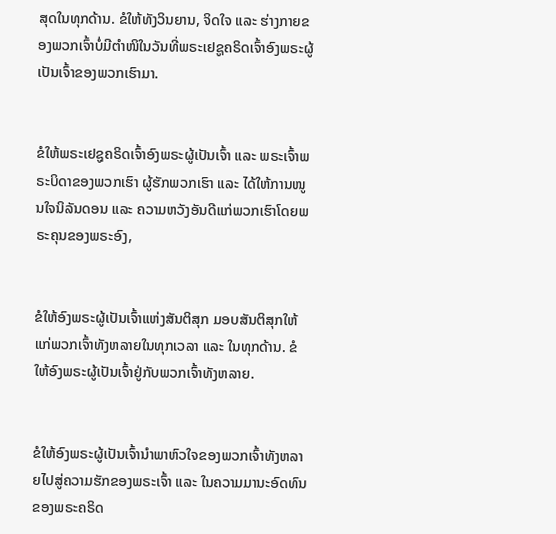ສຸດໃນທຸກດ້ານ. ຂໍໃຫ້ທັງວິນຍານ, ຈິດໃຈ ແລະ ຮ່າງກາຍຂອງພວກເຈົ້າບໍ່ມີຕຳໜິໃນວັນທີ່ພຣະເຢຊູຄຣິດເຈົ້າອົງພຣະຜູ້ເປັນເຈົ້າຂອງພວກເຮົາມາ.


ຂໍໃຫ້ພຣະເຢຊູຄຣິດເຈົ້າອົງພຣະຜູ້ເປັນເຈົ້າ ແລະ ພຣະເຈົ້າພຣະບິດາຂອງພວກເຮົາ ຜູ້ຮັກພວກເຮົາ ແລະ ໄດ້ໃຫ້ການໜູນໃຈນິລັນດອນ ແລະ ຄວາມຫວັງອັນດີແກ່ພວກເຮົາໂດຍພຣະຄຸນຂອງພຣະອົງ,


ຂໍໃຫ້ອົງພຣະຜູ້ເປັນເຈົ້າແຫ່ງສັນຕິສຸກ ມອບສັນຕິສຸກໃຫ້ແກ່ພວກເຈົ້າທັງຫລາຍໃນທຸກເວລາ ແລະ ໃນທຸກດ້ານ. ຂໍໃຫ້ອົງພຣະຜູ້ເປັນເຈົ້າຢູ່ກັບພວກເຈົ້າທັງຫລາຍ.


ຂໍໃຫ້ອົງພຣະຜູ້ເປັນເຈົ້ານຳພາຫົວໃຈຂອງພວກເຈົ້າທັງຫລາຍໄປສູ່ຄວາມຮັກຂອງພຣະເຈົ້າ ແລະ ໃນຄວາມມານະອົດທົນຂອງພຣະຄຣິດ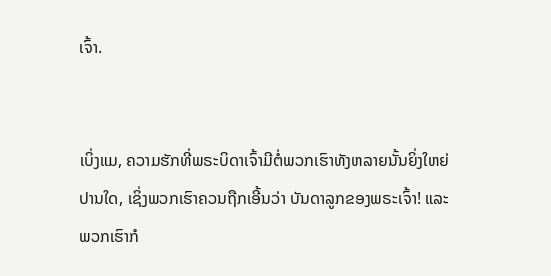ເຈົ້າ.


ເບິ່ງແມ, ຄວາມຮັກທີ່ພຣະບິດາເຈົ້າມີຕໍ່ພວກເຮົາທັງຫລາຍນັ້ນຍິ່ງໃຫຍ່ປານໃດ, ເຊິ່ງພວກເຮົາຄວນຖືກເອີ້ນວ່າ ບັນດາລູກຂອງພຣະເຈົ້າ! ແລະ ພວກເຮົາກໍ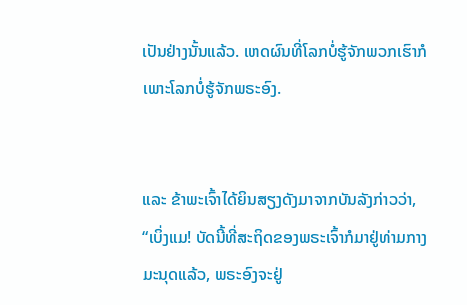ເປັນຢ່າງນັ້ນແລ້ວ. ເຫດຜົນທີ່ໂລກບໍ່ຮູ້ຈັກພວກເຮົາກໍເພາະໂລກບໍ່ຮູ້ຈັກພຣະອົງ.


ແລະ ຂ້າພະເຈົ້າໄດ້ຍິນສຽງດັງມາຈາກບັນລັງກ່າວວ່າ, “ເບິ່ງແມ! ບັດນີ້ທີ່ສະຖິດຂອງພຣະເຈົ້າກໍມາຢູ່ທ່າມກາງມະນຸດແລ້ວ, ພຣະອົງຈະຢູ່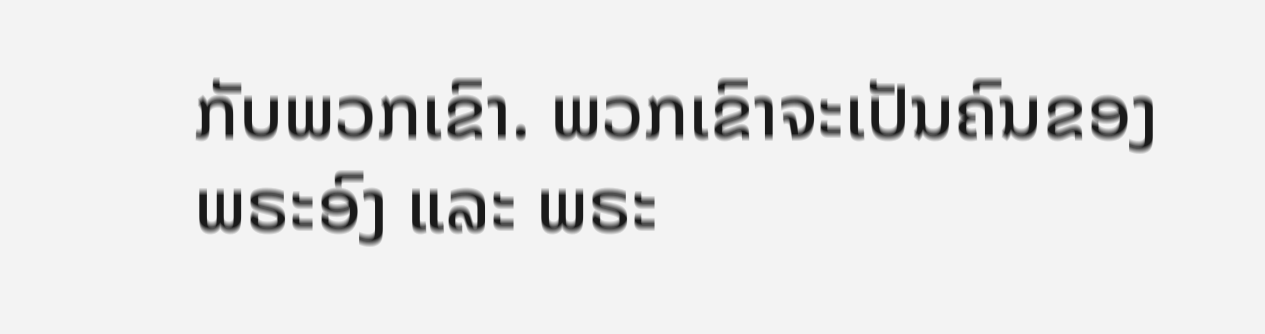ກັບພວກເຂົາ. ພວກເຂົາຈະເປັນຄົນຂອງພຣະອົງ ແລະ ພຣະ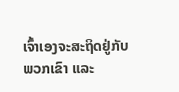ເຈົ້າເອງຈະສະຖິດຢູ່ກັບພວກເຂົາ ແລະ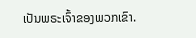ເປັນພຣະເຈົ້າຂອງພວກເຂົາ.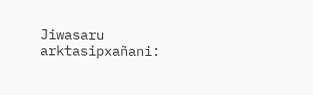Jiwasaru arktasipxañani: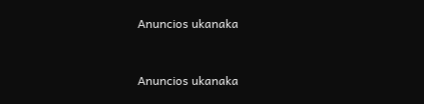Anuncios ukanaka


Anuncios ukanaka